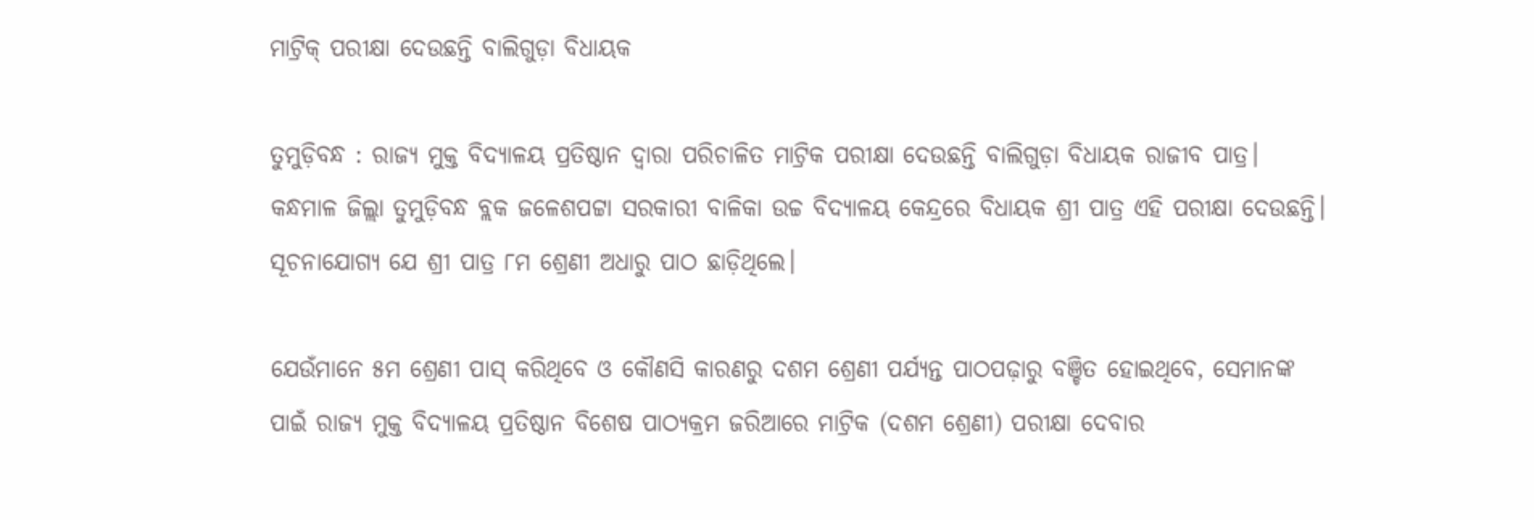ମାଟ୍ରିକ୍‌ ପରୀକ୍ଷା ଦେଉଛନ୍ତି ବାଲିଗୁଡ଼ା ବିଧାୟକ

ତୁମୁଡ଼ିବନ୍ଧ : ରାଜ୍ୟ ମୁକ୍ତ ବିଦ୍ୟାଳୟ ପ୍ରତିଷ୍ଠାନ ଦ୍ୱାରା ପରିଚାଳିତ ମାଟ୍ରିକ ପରୀକ୍ଷା ଦେଉଛନ୍ତି ବାଲିଗୁଡ଼ା ବିଧାୟକ ରାଜୀବ ପାତ୍ର। କନ୍ଧମାଳ ଜିଲ୍ଲା ତୁମୁଡ଼ିବନ୍ଧ ବ୍ଲକ ଜଳେଶପଟ୍ଟା ସରକାରୀ ବାଳିକା ଉଚ୍ଚ ବିଦ୍ୟାଳୟ କେନ୍ଦ୍ରରେ ବିଧାୟକ ଶ୍ରୀ ପାତ୍ର ଏହି ପରୀକ୍ଷା ଦେଉଛନ୍ତି। ସୂଚନାଯୋଗ୍ୟ ଯେ ଶ୍ରୀ ପାତ୍ର ୮ମ ଶ୍ରେଣୀ ଅଧାରୁ ପାଠ ଛାଡ଼ିଥିଲେ।

ଯେଉଁମାନେ ୫ମ ଶ୍ରେଣୀ ପାସ୍‌ କରିଥିବେ ଓ କୌଣସି କାରଣରୁ ଦଶମ ଶ୍ରେଣୀ ପର୍ଯ୍ୟନ୍ତ ପାଠପଢ଼ାରୁ ବଞ୍ଚିତ ହୋଇଥିବେ, ସେମାନଙ୍କ ପାଇଁ ରାଜ୍ୟ ମୁକ୍ତ ବିଦ୍ୟାଳୟ ପ୍ରତିଷ୍ଠାନ ବିଶେଷ ପାଠ୍ୟକ୍ରମ ଜରିଆରେ ମାଟ୍ରିକ (ଦଶମ ଶ୍ରେଣୀ) ପରୀକ୍ଷା ଦେବାର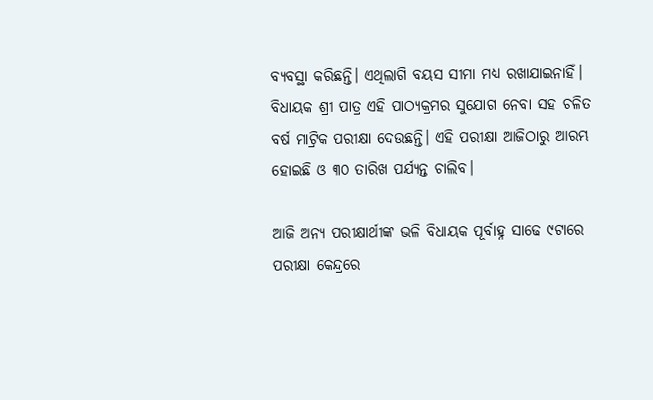ବ୍ୟବସ୍ଥା କରିଛନ୍ତି। ଏଥିଲାଗି ବୟସ ସୀମା ମଧ୍ୟ ରଖାଯାଇନାହିଁ। ବିଧାୟକ ଶ୍ରୀ ପାତ୍ର ଏହି ପାଠ୍ୟକ୍ରମର ସୁଯୋଗ ନେବା ସହ ଚଳିତ ବର୍ଷ ମାଟ୍ରିକ ପରୀକ୍ଷା ଦେଉଛନ୍ତି। ଏହି ପରୀକ୍ଷା ଆଜିଠାରୁ ଆରମ୍ଭ ହୋଇଛି ଓ ୩୦ ତାରିଖ ପର୍ଯ୍ୟନ୍ତ ଚାଲିବ।

ଆଜି ଅନ୍ୟ ପରୀକ୍ଷାର୍ଥୀଙ୍କ ଭଳି ବିଧାୟକ ପୂର୍ବାହ୍ନ ସାଢେ ୯ଟାରେ ପରୀକ୍ଷା କେନ୍ଦ୍ରରେ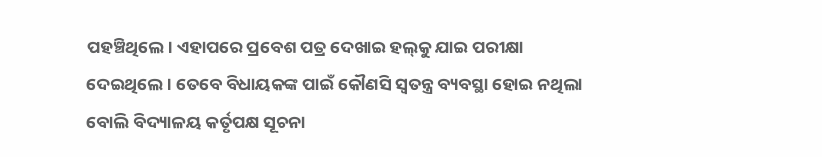ପହଞ୍ଚିଥିଲେ। ଏହାପରେ ପ୍ରବେଶ ପତ୍ର ଦେଖାଇ ହଲ୍‌କୁ ଯାଇ ପରୀକ୍ଷା ଦେଇଥିଲେ। ତେବେ ବିଧାୟକଙ୍କ ପାଇଁ କୌଣସି ସ୍ୱତନ୍ତ୍ର ବ୍ୟବସ୍ଥା ହୋଇ ନଥିଲା ବୋଲି ବିଦ୍ୟାଳୟ କର୍ତୃପକ୍ଷ ସୂଚନା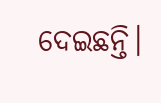ଦେଇଛନ୍ତି।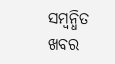ସମ୍ବନ୍ଧିତ ଖବର